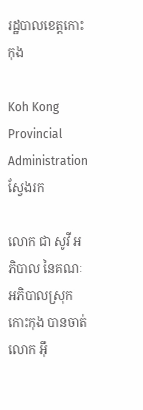រដ្ឋបាលខេត្តកោះកុង

Koh Kong Provincial Administration
ស្វែងរក

លោក ជា សូវី អភិបាល នៃគណៈអភិបាលស្រុកកោះកុង បានចាត់លោក អ៊ឹ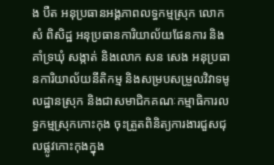ង បឺត អនុប្រធានអង្គភាពលទ្ធកម្មស្រុក លោក សំ ពិសិដ្ឋ អនុប្រធានការិយាល័យផែនការ និងគាំទ្រឃុំ សង្កាត់ និងលោក សន សេង អនុប្រធានការិយាល័យនីតិកម្ម និងសម្របសម្រួលវិវាទមូលដ្ឋានស្រុក និងជាសមាជិកគណៈកម្មាធិការលទ្ធកម្មស្រុកកោះកុង ចុះត្រួតពិនិត្យការងារជួសជុលផ្លូវកោះកុងក្នុង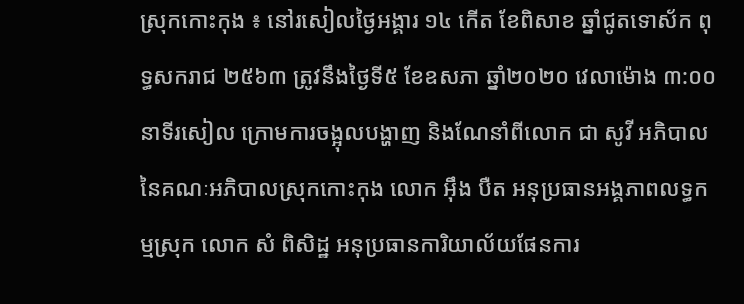ស្រុកកោះកុង ៖ នៅរសៀលថ្ងៃអង្គារ ១៤ កើត ខែពិសាខ ឆ្នាំជូតទោស័ក ពុទ្ធសករាជ ២៥៦៣ ត្រូវនឹងថ្ងៃទី៥ ខែឧសភា ឆ្នាំ២០២០ វេលាម៉ោង ៣:០០ នាទីរសៀល ក្រោមការចង្អុលបង្ហាញ និងណែនាំពីលោក ជា សូវី អភិបាល នៃគណៈអភិបាលស្រុកកោះកុង លោក អ៊ឹង បឺត អនុប្រធានអង្គភាពលទ្ធកម្មស្រុក លោក សំ ពិសិដ្ឋ អនុប្រធានការិយាល័យផែនការ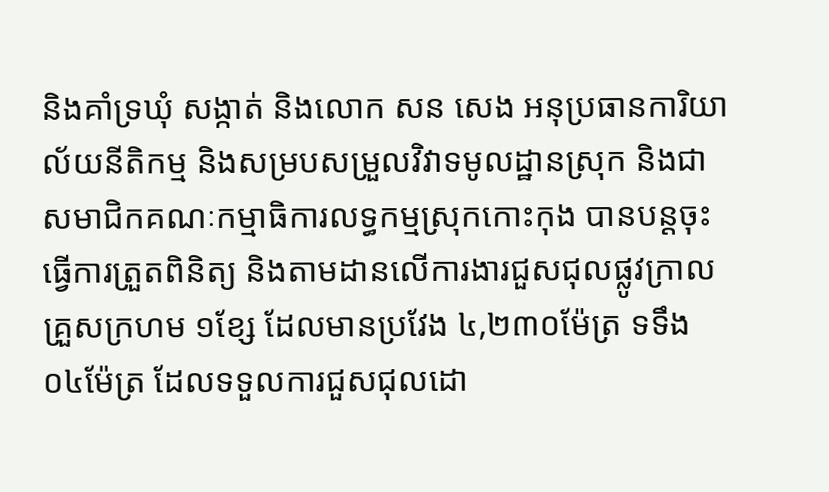និងគាំទ្រឃុំ សង្កាត់ និងលោក សន សេង អនុប្រធានការិយាល័យនីតិកម្ម និងសម្របសម្រួលវិវាទមូលដ្ឋានស្រុក និងជាសមាជិកគណៈកម្មាធិការលទ្ធកម្មស្រុកកោះកុង បានបន្តចុះធ្វើការត្រួតពិនិត្យ និងតាមដានលើការងារជួសជុលផ្លូវក្រាលគ្រួសក្រហម ១ខ្សែ ដែលមានប្រវែង ៤,២៣០ម៉ែត្រ ទទឹង ០៤ម៉ែត្រ ដែលទទួលការជួសជុលដោ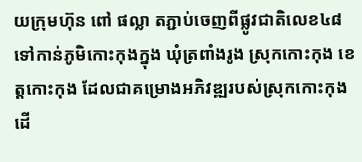យក្រុមហ៊ុន ពៅ ផល្លា តភ្ជាប់ចេញពីផ្លូវជាតិលេខ៤៨ ទៅកាន់ភូមិកោះកុងក្នុង ឃុំត្រពាំងរូង ស្រុកកោះកុង ខេត្តកោះកុង ដែលជាគម្រោងអភិវឌ្ឍរបស់ស្រុកកោះកុង ដើ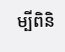ម្បីពិនិ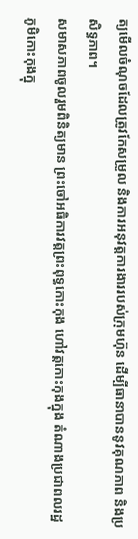ត្យមើលចំណុចដែលត្រូវកែសម្រួល និងការអនុវត្តការងាររបស់ក្រុមហ៊ុន ដើម្បីធានាបាននូវគុណភាព និងប្រសិទ្ធភាព។
សមាសភាពចូលរួមពិនិត្យមាន ព្រះចៅអធិការវត្តព្រះពុទ្ធកោះកុង ហៅវត្តកោះកុងក្នុង តំណាងប្រជាពលរដ្ឋភូមិកោះកុងក្នុ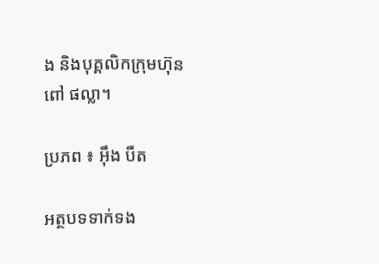ង និងបុគ្គលិកក្រុមហ៊ុន ពៅ ផល្លា។

ប្រភព ៖ អ៊ឹង បឺត

អត្ថបទទាក់ទង